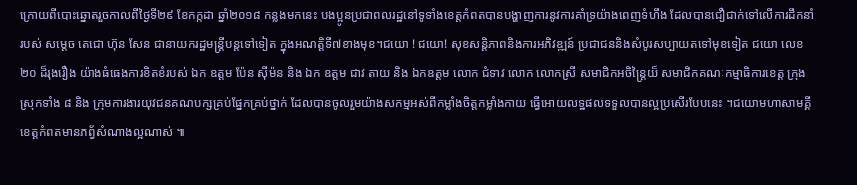ក្រោយពីបោះឆ្នោតរួចកាលពីថ្ងៃទី២៩ ខែកក្កដា ឆ្នាំ២០១៨ កន្លងមកនេះ បងប្អូនប្រជាពលរដ្ឋនៅទូទាំងខេត្តកំពតបានបង្ហាញការនូវការគាំទ្រយ៉ាងពេញទំហឹង ដែលបានជឿជាក់ទៅលើការដឹកនាំរបស់ សម្តេច តេជោ ហ៊ុន សែន ជានាយករដ្ឋមន្ត្រីបន្តទៅទៀត ក្នុងអណត្តិទី៧ខាងមុខ។ជយោ ! ជយោ! សុខសន្តិភាពនិងការអភិវឌ្ឍន៍ ប្រជាជននិងសំបូរសប្បាយតទៅមុខទៀត ជយោ លេខ ២០ ដ៏រុងរឿង យ៉ាងធំធេងការខិតខំរបស់ ឯក ឧត្តម ប៉ែន ស៊ីម៉ន និង ឯក ឧត្តម ជាវ តាយ និង ឯកឧត្តម លោក ជំទាវ លោក លោកស្រី សមាជិកអចិន្ត្រៃយ៏ សមាជិកគណៈកម្មាធិការខេត្ត ក្រុង ស្រុកទាំង ៨ និង ក្រុមការងារយុវជនគណបក្សគ្រប់ផ្នែកគ្រប់ថ្នាក់ ដែលបានចូលរួមយ៉ាងសកម្មអស់ពីកម្លាំងចិត្តកម្លាំងកាយ ធ្វើអោយលទ្ឋផលទទួលបានល្អប្រសើរបែបនេះ ។ជយោមហាសាមគ្គី ខេត្តកំពតមានភព្វ័សំណាងល្អណាស់ ៕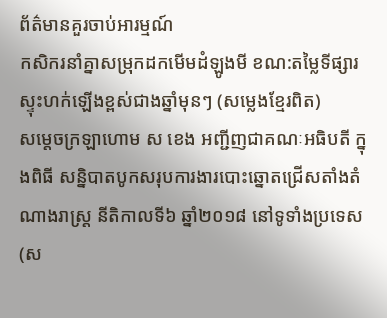ព័ត៌មានគួរចាប់អារម្មណ៍
កសិករនាំគ្នាសម្រុកដកមើមដំឡូងមី ខណ:តម្លៃទីផ្សារស្ទុះហក់ឡើងខ្ពស់ជាងឆ្នាំមុនៗ (សម្លេងខ្មែរពិត)
សម្តេចក្រឡាហោម ស ខេង អញ្ជីញជាគណៈអធិបតី ក្នុងពិធី សន្និបាតបូកសរុបការងារបោះឆ្នោតជ្រើសតាំងតំណាងរាស្ត្រ នីតិកាលទី៦ ឆ្នាំ២០១៨ នៅទូទាំងប្រទេស (ស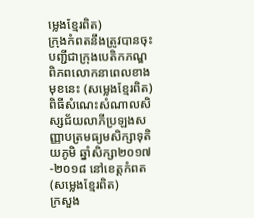ម្លេងខ្មែរពិត)
ក្រុងកំពតនឹងត្រូវបានចុះបញ្ជីជាក្រុងបេតិកភណ្ឌពិភពលោកនាពេលខាងមុខនេះ (សម្លេងខ្មែរពិត)
ពិធីសំណេះសំណាលសិស្សជ័យលាភីប្រឡងសញ្ញាបត្រមធ្យមសិក្សាទុតិយភូមិ ឆ្នាំសិក្សា២០១៧-២០១៨ នៅខេត្តកំពត (សម្លេងខ្មែរពិត)
ក្រសួង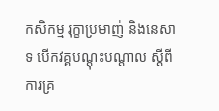កសិកម្ម រុក្ខាប្រមាញ់ និងនេសាទ បើកវគ្គបណ្តុះបណ្តាល ស្តីពីការគ្រ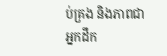ប់គ្រង និងភាពជាអ្នកដឹក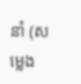នាំ (សម្លេង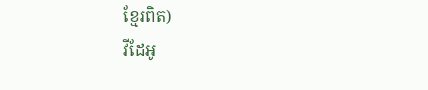ខ្មែរពិត)
វីដែអូ